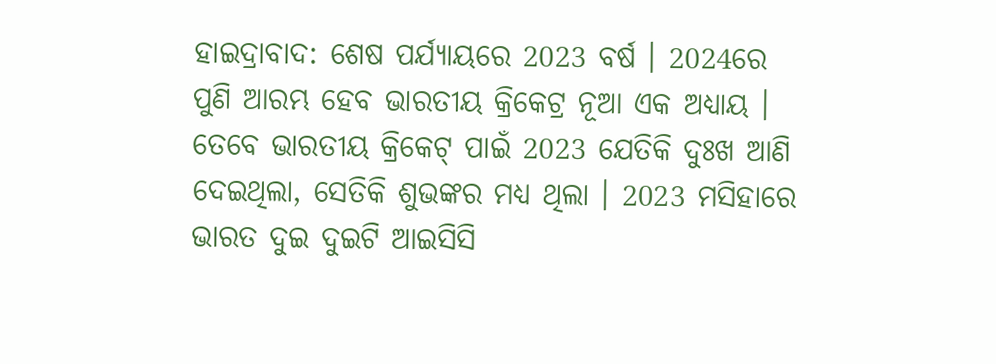ହାଇଦ୍ରାବାଦ: ଶେଷ ପର୍ଯ୍ୟାୟରେ 2023 ବର୍ଷ । 2024ରେ ପୁଣି ଆରମ୍ଭ ହେବ ଭାରତୀୟ କ୍ରିକେଟ୍ର ନୂଆ ଏକ ଅଧ୍ୟାୟ । ତେବେ ଭାରତୀୟ କ୍ରିକେଟ୍ ପାଇଁ 2023 ଯେତିକି ଦୁଃଖ ଆଣି ଦେଇଥିଲା, ସେତିକି ଶୁଭଙ୍କର ମଧ୍ୟ ଥିଲା । 2023 ମସିହାରେ ଭାରତ ଦୁଇ ଦୁଇଟି ଆଇସିସି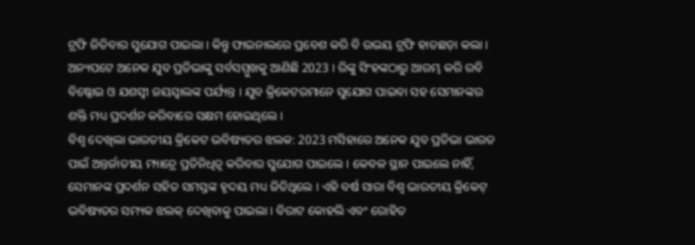ଟ୍ରଫି ଜିତିବାର ସୁଯୋଗ ପାଇଲା । କିନ୍ତୁ ଫାଇନାଲରେ ପ୍ରବେଶ କରି ବି ଉଭୟ ଟ୍ରଫି ହାତଛଡ଼ା କଲା । ଅନ୍ୟପଟେ ଅନେକ ଯୁବ ପ୍ରତିଭାଙ୍କୁ ସର୍ବସମ୍ମୁଖକୁ ଆଣିଛି 2023 । ରିଙ୍କୁ ସିଂହଙ୍କଠାରୁ ଆରମ୍ଭ କରି ରବି ବିଷ୍ଣୋଇ ଓ ଯଶସ୍ବୀ ଜୟସ୍ବାଲଙ୍କ ପର୍ଯ୍ୟନ୍ତ । ଯୁବ କ୍ରିକେଟରମାନେ ସୁଯୋଗ ପାଇବା ସହ ସେମାନଙ୍କର ଶକ୍ତି ମଧ୍ୟ ପ୍ରଦର୍ଶନ କରିବାରେ ସକ୍ଷମ ହୋଇଥିଲେ ।
ବିଶ୍ୱ ଦେଖିଲା ଭାରତୀୟ କ୍ରିକେଟ ଭବିଷ୍ୟତର ଝଲକ: 2023 ମସିହାରେ ଅନେକ ଯୁବ ପ୍ରତିଭା ଭାରତ ପାଇଁ ଅନ୍ତର୍ଜାତୀୟ ମ୍ୟାଚ୍ରେ ପ୍ରତିନିଧିତ୍ୱ କରିବାର ସୁଯୋଗ ପାଇଲେ । କେବଳ ସ୍ଥାନ ପାଇଲେ ନାହିଁ, ସେମାନଙ୍କ ପ୍ରଦର୍ଶନ ସହିତ ସମସ୍ତଙ୍କ ହୃଦୟ ମଧ୍ୟ ଜିତିଥିଲେ । ଏହି ବର୍ଷ ସାରା ବିଶ୍ବ ଭାରତୀୟ କ୍ରିକେଟ୍ ଭବିଷ୍ୟତର ସମ୍ୟକ ଝଲକ୍ ଦେଖିବାକୁ ପାଇଲା । ବିରାଟ କୋହଲି ଏବଂ ରୋହିତ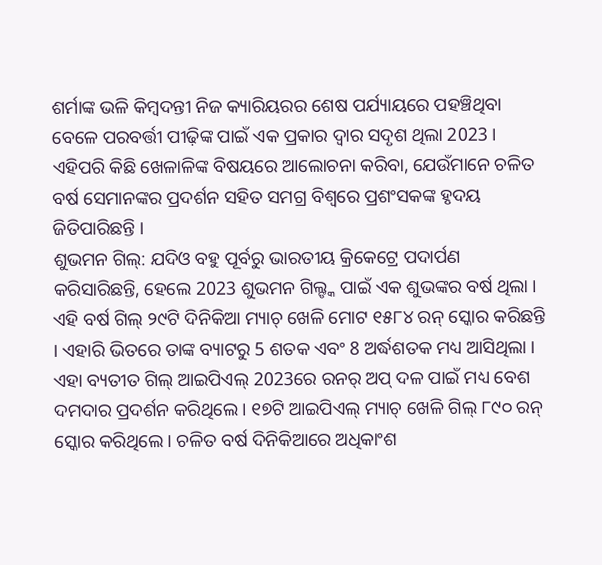ଶର୍ମାଙ୍କ ଭଳି କିମ୍ବଦନ୍ତୀ ନିଜ କ୍ୟାରିୟରର ଶେଷ ପର୍ଯ୍ୟାୟରେ ପହଞ୍ଚିଥିବା ବେଳେ ପରବର୍ତ୍ତୀ ପୀଢ଼ିଙ୍କ ପାଇଁ ଏକ ପ୍ରକାର ଦ୍ବାର ସଦୃଶ ଥିଲା 2023 । ଏହିପରି କିଛି ଖେଳାଳିଙ୍କ ବିଷୟରେ ଆଲୋଚନା କରିବା, ଯେଉଁମାନେ ଚଳିତ ବର୍ଷ ସେମାନଙ୍କର ପ୍ରଦର୍ଶନ ସହିତ ସମଗ୍ର ବିଶ୍ୱରେ ପ୍ରଶଂସକଙ୍କ ହୃଦୟ ଜିତିପାରିଛନ୍ତି ।
ଶୁଭମନ ଗିଲ୍: ଯଦିଓ ବହୁ ପୂର୍ବରୁ ଭାରତୀୟ କ୍ରିକେଟ୍ରେ ପଦାର୍ପଣ କରିସାରିଛନ୍ତି, ହେଲେ 2023 ଶୁଭମନ ଗିଲ୍ଙ୍କ ପାଇଁ ଏକ ଶୁଭଙ୍କର ବର୍ଷ ଥିଲା । ଏହି ବର୍ଷ ଗିଲ୍ ୨୯ଟି ଦିନିକିଆ ମ୍ୟାଚ୍ ଖେଳି ମୋଟ ୧୫୮୪ ରନ୍ ସ୍କୋର କରିଛନ୍ତି । ଏହାରି ଭିତରେ ତାଙ୍କ ବ୍ୟାଟରୁ 5 ଶତକ ଏବଂ 8 ଅର୍ଦ୍ଧଶତକ ମଧ୍ୟ ଆସିଥିଲା । ଏହା ବ୍ୟତୀତ ଗିଲ୍ ଆଇପିଏଲ୍ 2023ରେ ରନର୍ ଅପ୍ ଦଳ ପାଇଁ ମଧ୍ୟ ବେଶ ଦମଦାର ପ୍ରଦର୍ଶନ କରିଥିଲେ । ୧୭ଟି ଆଇପିଏଲ୍ ମ୍ୟାଚ୍ ଖେଳି ଗିଲ୍ ୮୯୦ ରନ୍ ସ୍କୋର କରିଥିଲେ । ଚଳିତ ବର୍ଷ ଦିନିକିଆରେ ଅଧିକାଂଶ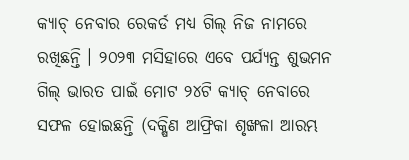କ୍ୟାଚ୍ ନେବାର ରେକର୍ଡ ମଧ୍ୟ ଗିଲ୍ ନିଜ ନାମରେ ରଖିଛନ୍ତି । ୨୦୨୩ ମସିହାରେ ଏବେ ପର୍ଯ୍ୟନ୍ତ ଶୁଭମନ ଗିଲ୍ ଭାରତ ପାଇଁ ମୋଟ ୨୪ଟି କ୍ୟାଚ୍ ନେବାରେ ସଫଳ ହୋଇଛନ୍ତି (ଦକ୍ଷିଣ ଆଫ୍ରିକା ଶୃଙ୍ଖଳା ଆରମ୍ଭ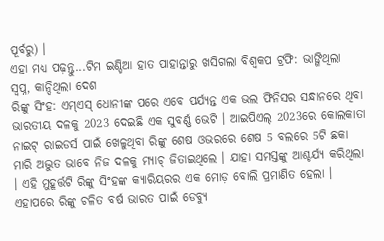ପୂର୍ବରୁ) ।
ଏହା ମଧ୍ୟ ପଢ଼ନ୍ତୁ...ଟିମ ଇଣ୍ଡିଆ ହାତ ପାହାନ୍ତାରୁ ଖସିଗଲା ବିଶ୍ବକପ ଟ୍ରଫି: ଭାଙ୍ଗିଥିଲା ସ୍ୱପ୍ନ, କାନ୍ଦିଥିଲା ଦେଶ
ରିଙ୍କୁ ସିଂହ: ଏମ୍ଏସ୍ ଧୋନୀଙ୍କ ପରେ ଏବେ ପର୍ଯ୍ୟନ୍ତ ଏକ ଭଲ ଫିନିସର ସନ୍ଧାନରେ ଥିବା ଭାରତୀୟ ଦଳକୁ 2023 ଦେଇଛି ଏକ ସୁବର୍ଣ୍ଣ ଭେଟି । ଆଇପିଏଲ୍ 2023ରେ କୋଲକାତା ନାଇଟ୍ ରାଇଡର୍ସ ପାଇଁ ଖେଳୁଥିବା ରିଙ୍କୁ ଶେଷ ଓଭରରେ ଶେଷ 5 ବଲରେ 5ଟି ଛକା ମାରି ଅଦ୍ଭୁତ ଭାବେ ନିଜ ଦଳକୁ ମ୍ୟାଚ୍ ଜିତାଇଥିଲେ । ଯାହା ସମସ୍ତଙ୍କୁ ଆଶ୍ଚର୍ଯ୍ୟ କରିଥିଲା । ଏହି ମୁହୂର୍ତ୍ତଟି ରିଙ୍କୁ ସିଂହଙ୍କ କ୍ୟାରିୟରର ଏକ ମୋଡ଼ ବୋଲି ପ୍ରମାଣିତ ହେଲା । ଏହାପରେ ରିଙ୍କୁ ଚଳିତ ବର୍ଷ ଭାରତ ପାଇଁ ଡେବ୍ୟୁ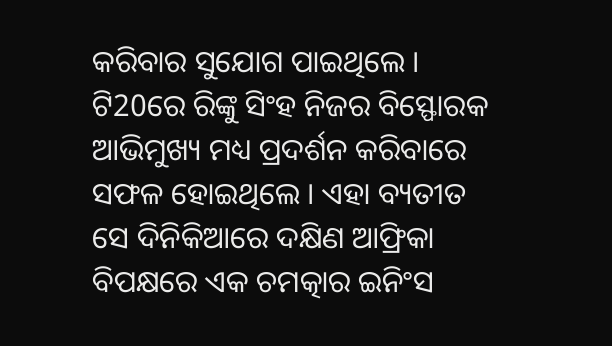କରିବାର ସୁଯୋଗ ପାଇଥିଲେ । ଟି20ରେ ରିଙ୍କୁ ସିଂହ ନିଜର ବିସ୍ଫୋରକ ଆଭିମୁଖ୍ୟ ମଧ୍ୟ ପ୍ରଦର୍ଶନ କରିବାରେ ସଫଳ ହୋଇଥିଲେ । ଏହା ବ୍ୟତୀତ ସେ ଦିନିକିଆରେ ଦକ୍ଷିଣ ଆଫ୍ରିକା ବିପକ୍ଷରେ ଏକ ଚମତ୍କାର ଇନିଂସ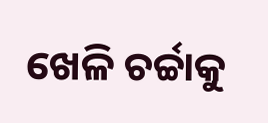ଖେଳି ଚର୍ଚ୍ଚାକୁ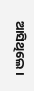ଆସିଥିଲେ ।